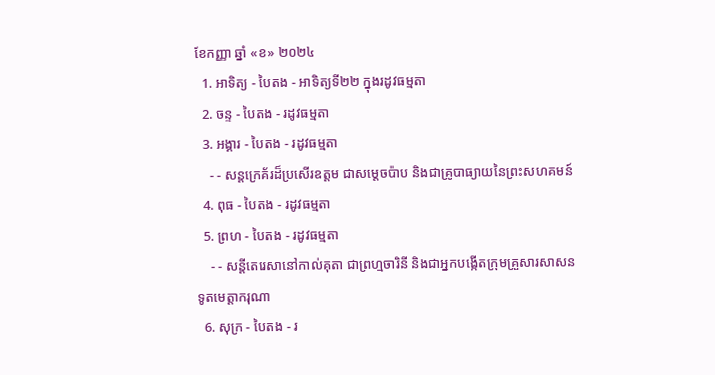ខែកញ្ញា ឆ្នាំ «ខ» ២០២៤
  1. អាទិត្យ - បៃតង - អាទិត្យទី២២ ក្នុងរដូវធម្មតា
  2. ចន្ទ - បៃតង - រដូវធម្មតា
  3. អង្គារ - បៃតង - រដូវធម្មតា
    - - សន្តក្រេគ័រដ៏ប្រសើរឧត្តម ជាសម្ដេចប៉ាប និងជាគ្រូបាធ្យាយនៃព្រះសហគមន៍
  4. ពុធ - បៃតង - រដូវធម្មតា
  5. ព្រហ - បៃតង - រដូវធម្មតា
    - - សន្តីតេរេសានៅកាល់គុតា ជាព្រហ្មចារិនី និងជាអ្នកបង្កើតក្រុមគ្រួសារសាសនទូតមេត្ដាករុណា
  6. សុក្រ - បៃតង - រ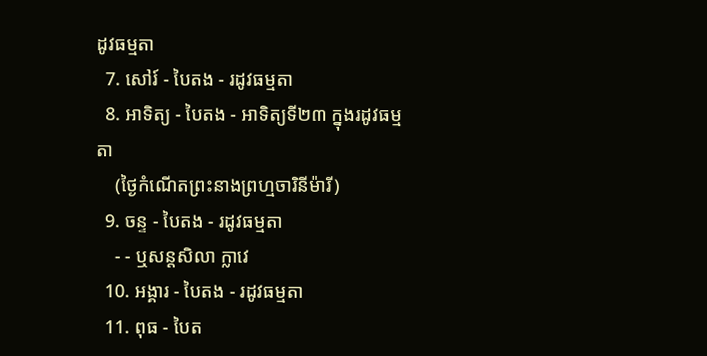ដូវធម្មតា
  7. សៅរ៍ - បៃតង - រដូវធម្មតា
  8. អាទិត្យ - បៃតង - អាទិត្យទី២៣ ក្នុងរដូវធម្មតា
    (ថ្ងៃកំណើតព្រះនាងព្រហ្មចារិនីម៉ារី)
  9. ចន្ទ - បៃតង - រដូវធម្មតា
    - - ឬសន្តសិលា ក្លាវេ
  10. អង្គារ - បៃតង - រដូវធម្មតា
  11. ពុធ - បៃត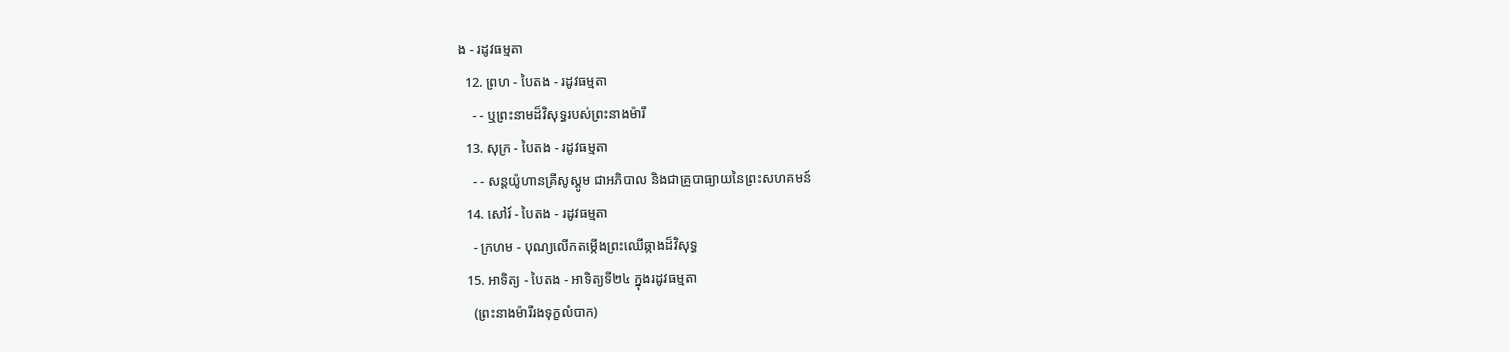ង - រដូវធម្មតា
  12. ព្រហ - បៃតង - រដូវធម្មតា
    - - ឬព្រះនាមដ៏វិសុទ្ធរបស់ព្រះនាងម៉ារី
  13. សុក្រ - បៃតង - រដូវធម្មតា
    - - សន្តយ៉ូហានគ្រីសូស្តូម ជាអភិបាល និងជាគ្រូបាធ្យាយនៃព្រះសហគមន៍
  14. សៅរ៍ - បៃតង - រដូវធម្មតា
    - ក្រហម - បុណ្យលើកតម្កើងព្រះឈើឆ្កាងដ៏វិសុទ្ធ
  15. អាទិត្យ - បៃតង - អាទិត្យទី២៤ ក្នុងរដូវធម្មតា
    (ព្រះនាងម៉ារីរងទុក្ខលំបាក)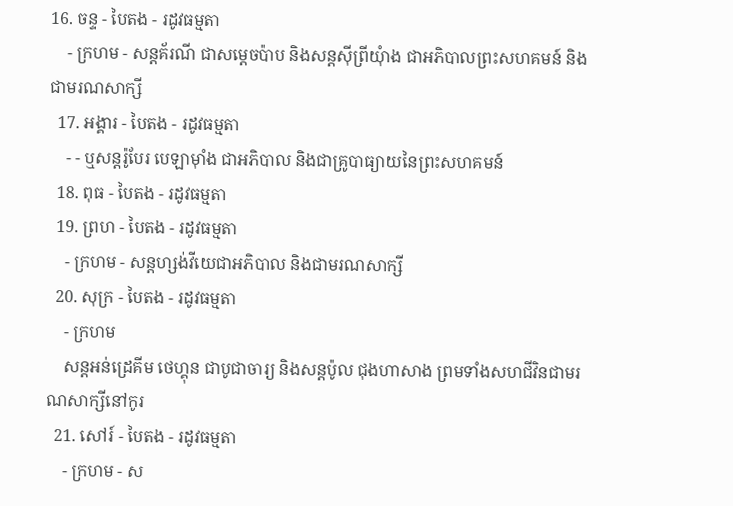16. ចន្ទ - បៃតង - រដូវធម្មតា
    - ក្រហម - សន្តគ័រណី ជាសម្ដេចប៉ាប និងសន្តស៊ីព្រីយុំាង ជាអភិបាលព្រះសហគមន៍ និងជាមរណសាក្សី
  17. អង្គារ - បៃតង - រដូវធម្មតា
    - - ឬសន្តរ៉ូបែរ បេឡាម៉ាំង ជាអភិបាល និងជាគ្រូបាធ្យាយនៃព្រះសហគមន៍
  18. ពុធ - បៃតង - រដូវធម្មតា
  19. ព្រហ - បៃតង - រដូវធម្មតា
    - ក្រហម - សន្តហ្សង់វីយេជាអភិបាល និងជាមរណសាក្សី
  20. សុក្រ - បៃតង - រដូវធម្មតា
    - ក្រហម
    សន្តអន់ដ្រេគីម ថេហ្គុន ជាបូជាចារ្យ និងសន្តប៉ូល ជុងហាសាង ព្រមទាំងសហជីវិនជាមរណសាក្សីនៅកូរ
  21. សៅរ៍ - បៃតង - រដូវធម្មតា
    - ក្រហម - ស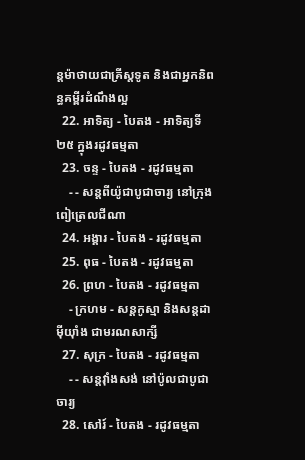ន្តម៉ាថាយជាគ្រីស្តទូត និងជាអ្នកនិពន្ធគម្ពីរដំណឹងល្អ
  22. អាទិត្យ - បៃតង - អាទិត្យទី២៥ ក្នុងរដូវធម្មតា
  23. ចន្ទ - បៃតង - រដូវធម្មតា
    - - សន្តពីយ៉ូជាបូជាចារ្យ នៅក្រុងពៀត្រេលជីណា
  24. អង្គារ - បៃតង - រដូវធម្មតា
  25. ពុធ - បៃតង - រដូវធម្មតា
  26. ព្រហ - បៃតង - រដូវធម្មតា
    - ក្រហម - សន្តកូស្មា និងសន្តដាម៉ីយុាំង ជាមរណសាក្សី
  27. សុក្រ - បៃតង - រដូវធម្មតា
    - - សន្តវុាំងសង់ នៅប៉ូលជាបូជាចារ្យ
  28. សៅរ៍ - បៃតង - រដូវធម្មតា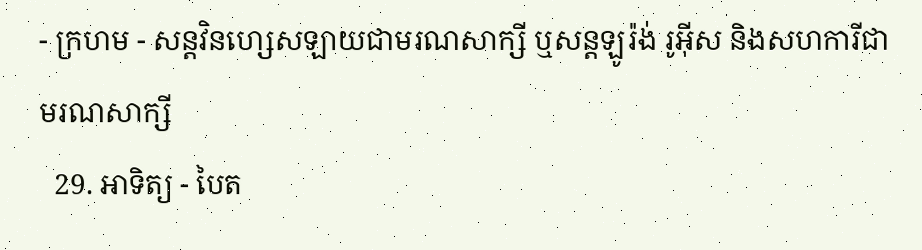- ក្រហម - សន្តវិនហ្សេសឡាយជាមរណសាក្សី ឬសន្តឡូរ៉ង់ រូអ៊ីស និងសហការីជាមរណសាក្សី
  29. អាទិត្យ - បៃត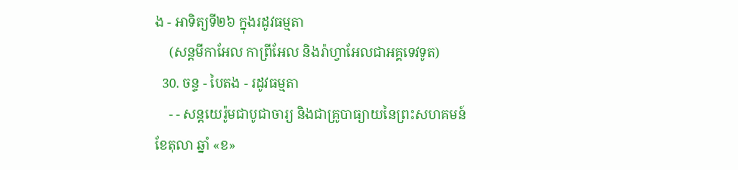ង - អាទិត្យទី២៦ ក្នុងរដូវធម្មតា
    (សន្តមីកាអែល កាព្រីអែល និងរ៉ាហ្វាអែលជាអគ្គទេវទូត)
  30. ចន្ទ - បៃតង - រដូវធម្មតា
    - - សន្ដយេរ៉ូមជាបូជាចារ្យ និងជាគ្រូបាធ្យាយនៃព្រះសហគមន៍
ខែតុលា ឆ្នាំ «ខ»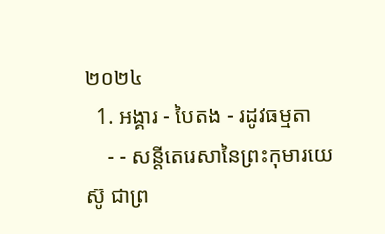២០២៤
  1. អង្គារ - បៃតង - រដូវធម្មតា
    - - សន្តីតេរេសានៃព្រះកុមារយេស៊ូ ជាព្រ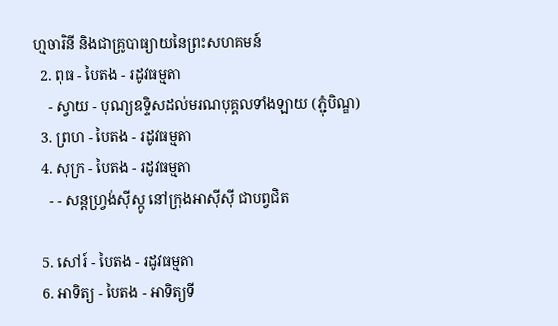ហ្មចារិនី និងជាគ្រូបាធ្យាយនៃព្រះសហគមន៍
  2. ពុធ - បៃតង - រដូវធម្មតា
    - ស្វាយ - បុណ្យឧទ្ទិសដល់មរណបុគ្គលទាំងឡាយ (ភ្ជុំបិណ្ឌ)
  3. ព្រហ - បៃតង - រដូវធម្មតា
  4. សុក្រ - បៃតង - រដូវធម្មតា
    - - សន្តហ្វ្រង់ស៊ីស្កូ នៅក្រុងអាស៊ីស៊ី ជាបព្វជិត

  5. សៅរ៍ - បៃតង - រដូវធម្មតា
  6. អាទិត្យ - បៃតង - អាទិត្យទី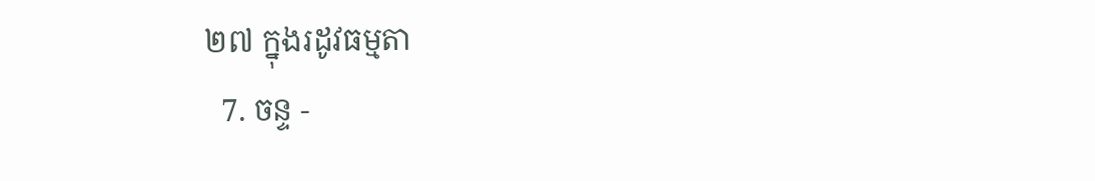២៧ ក្នុងរដូវធម្មតា
  7. ចន្ទ -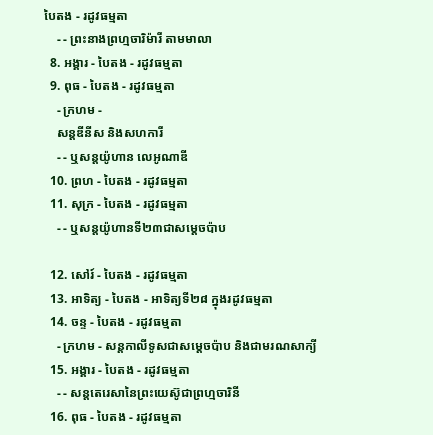បៃតង - រដូវធម្មតា
    - - ព្រះនាងព្រហ្មចារិម៉ារី តាមមាលា
  8. អង្គារ - បៃតង - រដូវធម្មតា
  9. ពុធ - បៃតង - រដូវធម្មតា
    - ក្រហម -
    សន្តឌីនីស និងសហការី
    - - ឬសន្តយ៉ូហាន លេអូណាឌី
  10. ព្រហ - បៃតង - រដូវធម្មតា
  11. សុក្រ - បៃតង - រដូវធម្មតា
    - - ឬសន្តយ៉ូហានទី២៣ជាសម្តេចប៉ាប

  12. សៅរ៍ - បៃតង - រដូវធម្មតា
  13. អាទិត្យ - បៃតង - អាទិត្យទី២៨ ក្នុងរដូវធម្មតា
  14. ចន្ទ - បៃតង - រដូវធម្មតា
    - ក្រហម - សន្ដកាលីទូសជាសម្ដេចប៉ាប និងជាមរណសាក្យី
  15. អង្គារ - បៃតង - រដូវធម្មតា
    - - សន្តតេរេសានៃព្រះយេស៊ូជាព្រហ្មចារិនី
  16. ពុធ - បៃតង - រដូវធម្មតា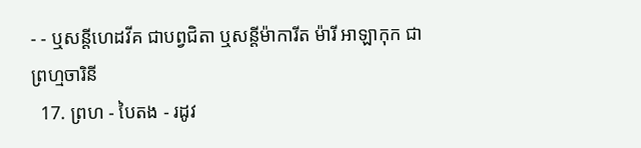- - ឬសន្ដីហេដវីគ ជាបព្វជិតា ឬសន្ដីម៉ាការីត ម៉ារី អាឡាកុក ជាព្រហ្មចារិនី
  17. ព្រហ - បៃតង - រដូវ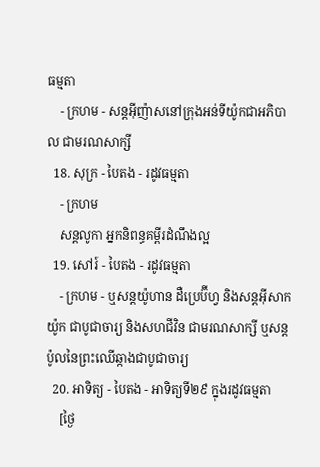ធម្មតា
    - ក្រហម - សន្តអ៊ីញ៉ាសនៅក្រុងអន់ទីយ៉ូកជាអភិបាល ជាមរណសាក្សី
  18. សុក្រ - បៃតង - រដូវធម្មតា
    - ក្រហម
    សន្តលូកា អ្នកនិពន្ធគម្ពីរដំណឹងល្អ
  19. សៅរ៍ - បៃតង - រដូវធម្មតា
    - ក្រហម - ឬសន្ដយ៉ូហាន ដឺប្រេប៊ីហ្វ និងសន្ដអ៊ីសាកយ៉ូក ជាបូជាចារ្យ និងសហជីវិន ជាមរណសាក្សី ឬសន្ដប៉ូលនៃព្រះឈើឆ្កាងជាបូជាចារ្យ
  20. អាទិត្យ - បៃតង - អាទិត្យទី២៩ ក្នុងរដូវធម្មតា
    [ថ្ងៃ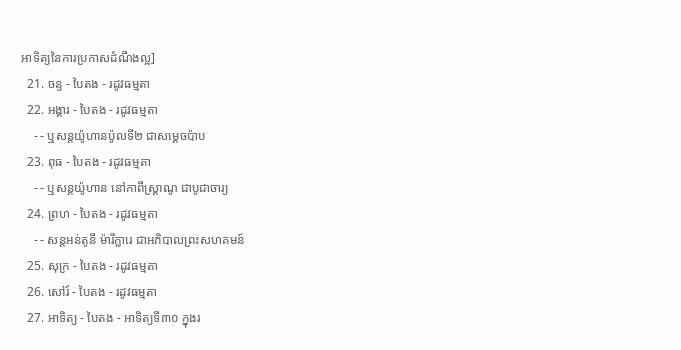អាទិត្យនៃការប្រកាសដំណឹងល្អ]
  21. ចន្ទ - បៃតង - រដូវធម្មតា
  22. អង្គារ - បៃតង - រដូវធម្មតា
    - - ឬសន្តយ៉ូហានប៉ូលទី២ ជាសម្ដេចប៉ាប
  23. ពុធ - បៃតង - រដូវធម្មតា
    - - ឬសន្ដយ៉ូហាន នៅកាពីស្រ្ដាណូ ជាបូជាចារ្យ
  24. ព្រហ - បៃតង - រដូវធម្មតា
    - - សន្តអន់តូនី ម៉ារីក្លារេ ជាអភិបាលព្រះសហគមន៍
  25. សុក្រ - បៃតង - រដូវធម្មតា
  26. សៅរ៍ - បៃតង - រដូវធម្មតា
  27. អាទិត្យ - បៃតង - អាទិត្យទី៣០ ក្នុងរ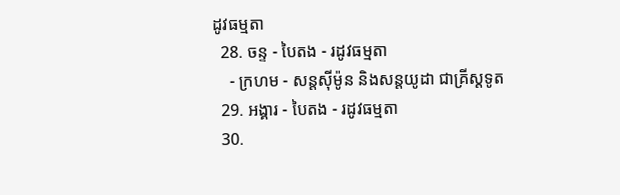ដូវធម្មតា
  28. ចន្ទ - បៃតង - រដូវធម្មតា
    - ក្រហម - សន្ដស៊ីម៉ូន និងសន្ដយូដា ជាគ្រីស្ដទូត
  29. អង្គារ - បៃតង - រដូវធម្មតា
  30.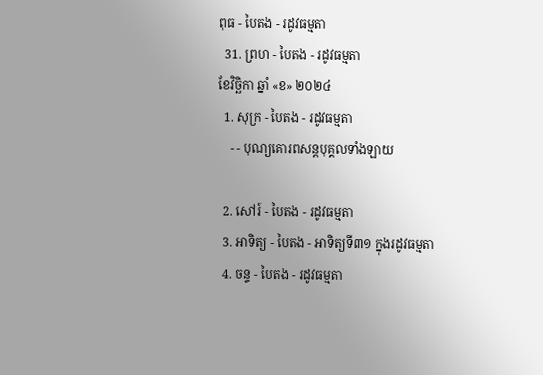ពុធ - បៃតង - រដូវធម្មតា
  31. ព្រហ - បៃតង - រដូវធម្មតា
ខែវិច្ឆិកា ឆ្នាំ «ខ» ២០២៤
  1. សុក្រ - បៃតង - រដូវធម្មតា
    - - បុណ្យគោរពសន្ដបុគ្គលទាំងឡាយ

  2. សៅរ៍ - បៃតង - រដូវធម្មតា
  3. អាទិត្យ - បៃតង - អាទិត្យទី៣១ ក្នុងរដូវធម្មតា
  4. ចន្ទ - បៃតង - រដូវធម្មតា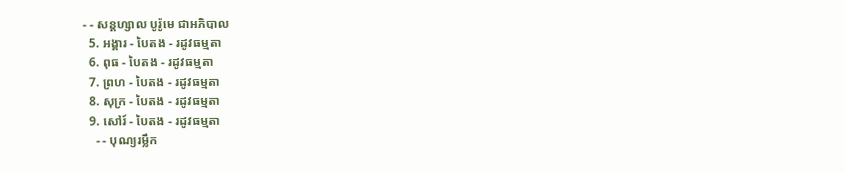- - សន្ដហ្សាល បូរ៉ូមេ ជាអភិបាល
  5. អង្គារ - បៃតង - រដូវធម្មតា
  6. ពុធ - បៃតង - រដូវធម្មតា
  7. ព្រហ - បៃតង - រដូវធម្មតា
  8. សុក្រ - បៃតង - រដូវធម្មតា
  9. សៅរ៍ - បៃតង - រដូវធម្មតា
    - - បុណ្យរម្លឹក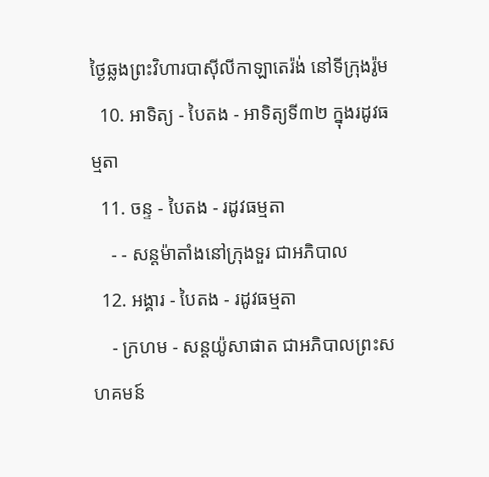ថ្ងៃឆ្លងព្រះវិហារបាស៊ីលីកាឡាតេរ៉ង់ នៅទីក្រុងរ៉ូម
  10. អាទិត្យ - បៃតង - អាទិត្យទី៣២ ក្នុងរដូវធម្មតា
  11. ចន្ទ - បៃតង - រដូវធម្មតា
    - - សន្ដម៉ាតាំងនៅក្រុងទួរ ជាអភិបាល
  12. អង្គារ - បៃតង - រដូវធម្មតា
    - ក្រហម - សន្ដយ៉ូសាផាត ជាអភិបាលព្រះសហគមន៍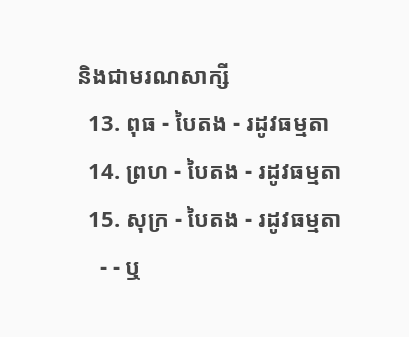និងជាមរណសាក្សី
  13. ពុធ - បៃតង - រដូវធម្មតា
  14. ព្រហ - បៃតង - រដូវធម្មតា
  15. សុក្រ - បៃតង - រដូវធម្មតា
    - - ឬ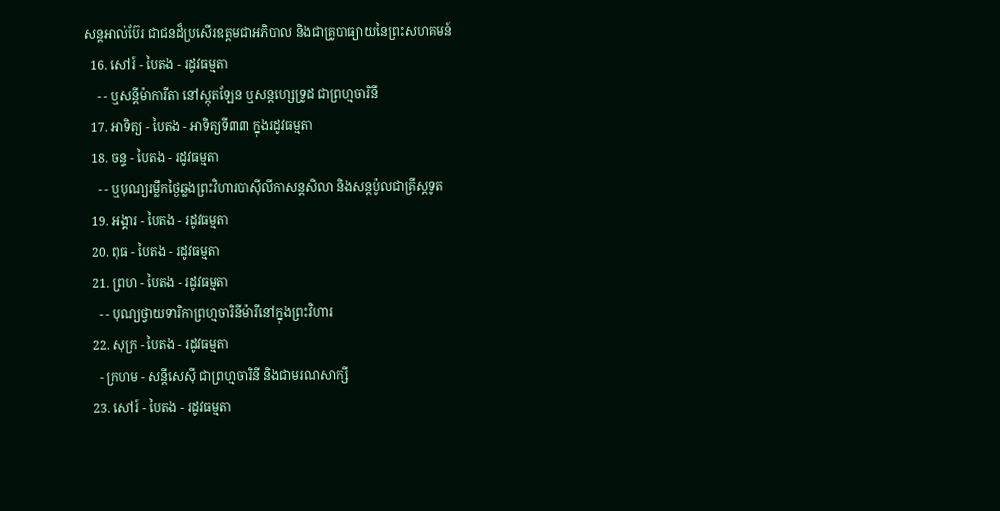សន្ដអាល់ប៊ែរ ជាជនដ៏ប្រសើរឧត្ដមជាអភិបាល និងជាគ្រូបាធ្យាយនៃព្រះសហគមន៍
  16. សៅរ៍ - បៃតង - រដូវធម្មតា
    - - ឬសន្ដីម៉ាការីតា នៅស្កុតឡែន ឬសន្ដហ្សេទ្រូដ ជាព្រហ្មចារិនី
  17. អាទិត្យ - បៃតង - អាទិត្យទី៣៣ ក្នុងរដូវធម្មតា
  18. ចន្ទ - បៃតង - រដូវធម្មតា
    - - ឬបុណ្យរម្លឹកថ្ងៃឆ្លងព្រះវិហារបាស៊ីលីកាសន្ដសិលា និងសន្ដប៉ូលជាគ្រីស្ដទូត
  19. អង្គារ - បៃតង - រដូវធម្មតា
  20. ពុធ - បៃតង - រដូវធម្មតា
  21. ព្រហ - បៃតង - រដូវធម្មតា
    - - បុណ្យថ្វាយទារិកាព្រហ្មចារិនីម៉ារីនៅក្នុងព្រះវិហារ
  22. សុក្រ - បៃតង - រដូវធម្មតា
    - ក្រហម - សន្ដីសេស៊ី ជាព្រហ្មចារិនី និងជាមរណសាក្សី
  23. សៅរ៍ - បៃតង - រដូវធម្មតា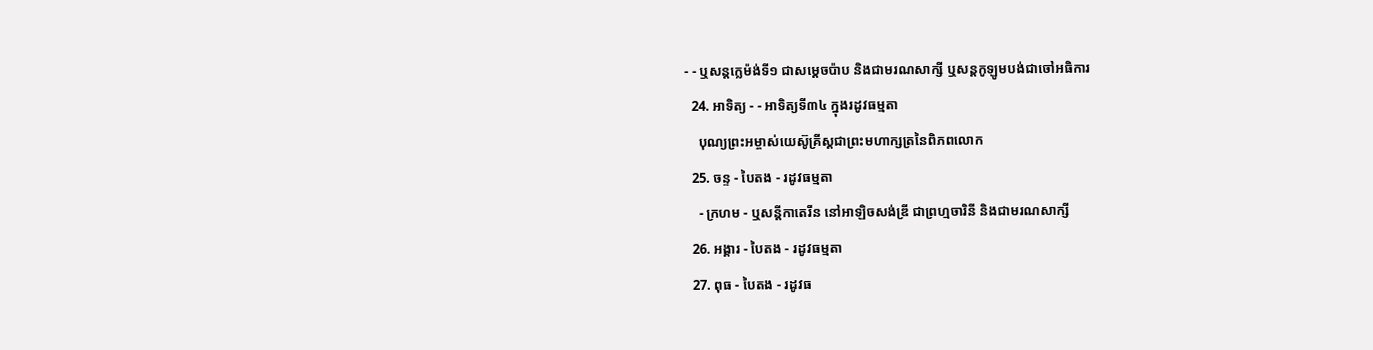- - ឬសន្ដក្លេម៉ង់ទី១ ជាសម្ដេចប៉ាប និងជាមរណសាក្សី ឬសន្ដកូឡូមបង់ជាចៅអធិការ
  24. អាទិត្យ - - អាទិត្យទី៣៤ ក្នុងរដូវធម្មតា
    បុណ្យព្រះអម្ចាស់យេស៊ូគ្រីស្ដជាព្រះមហាក្សត្រនៃពិភពលោក
  25. ចន្ទ - បៃតង - រដូវធម្មតា
    - ក្រហម - ឬសន្ដីកាតេរីន នៅអាឡិចសង់ឌ្រី ជាព្រហ្មចារិនី និងជាមរណសាក្សី
  26. អង្គារ - បៃតង - រដូវធម្មតា
  27. ពុធ - បៃតង - រដូវធ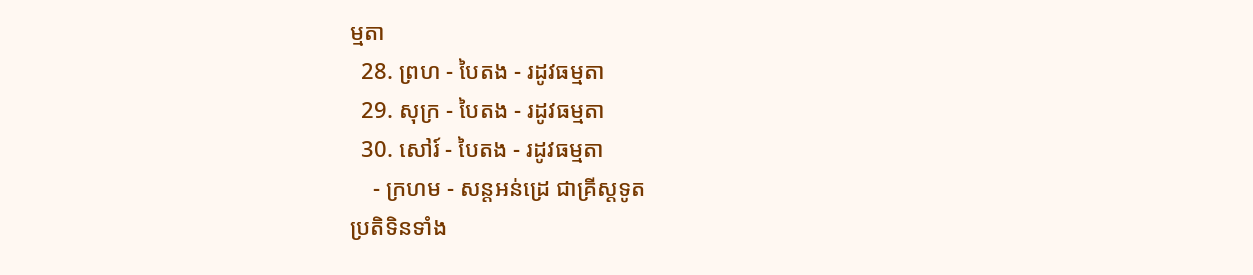ម្មតា
  28. ព្រហ - បៃតង - រដូវធម្មតា
  29. សុក្រ - បៃតង - រដូវធម្មតា
  30. សៅរ៍ - បៃតង - រដូវធម្មតា
    - ក្រហម - សន្ដអន់ដ្រេ ជាគ្រីស្ដទូត
ប្រតិទិនទាំង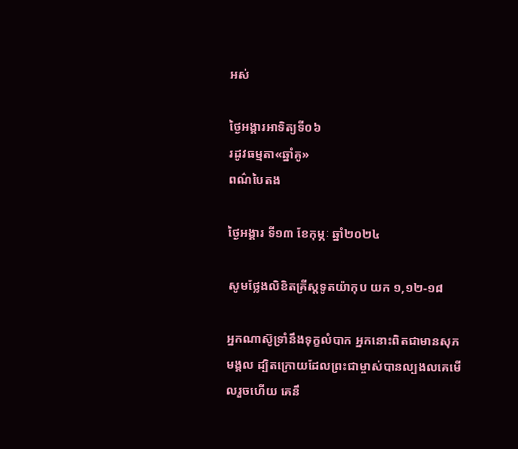អស់

ថ្ងៃអង្គារអាទិត្យទី០៦
រដូវធម្មតា«ឆ្នាំគូ»
ពណ៌បៃតង

ថ្ងៃអង្គារ ទី១៣ ខែកុម្ភៈ ឆ្នាំ២០២៤

សូមថ្លែងលិខិតគ្រីស្តទូតយ៉ាកុប យក ១,១២-១៨

អ្នកណាស៊ូទ្រាំនឹងទុក្ខលំបាក អ្នកនោះពិតជាមានសុភមង្គល ដ្បិតក្រោយដែលព្រះជាម្ចាស់បានល្បងលគេមើលរួចហើយ គេនឹ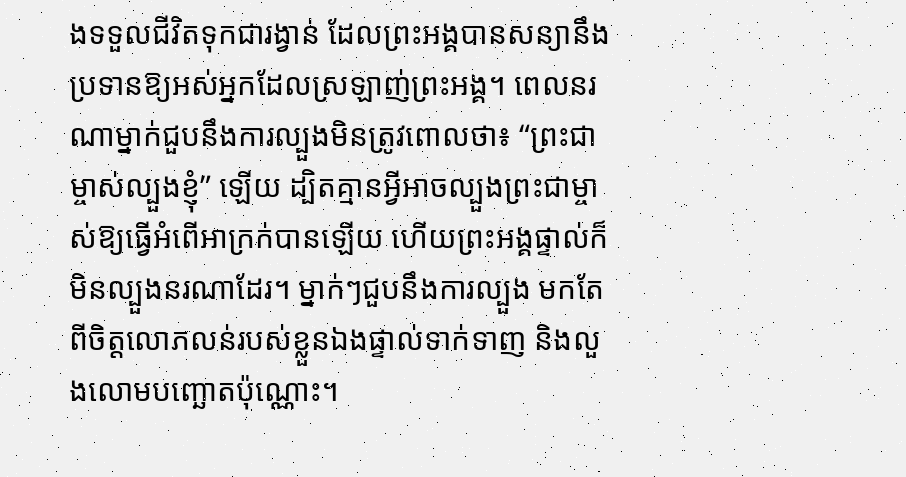ងទទួលជីវិតទុកជារង្វាន់ ដែលព្រះអង្គបានសន្យានឹងប្រទានឱ្យអស់អ្នកដែលស្រឡាញ់ព្រះអង្គ។ ពេលនរណាម្នាក់ជួបនឹងការល្បួងមិនត្រូវពោលថា៖ “ព្រះជាម្ចាស់ល្បួងខ្ញុំ” ឡើយ ដ្បិតគ្មានអ្វីអាចល្បួងព្រះជាម្ចាស់ឱ្យធ្វើអំពើអាក្រក់បានឡើយ ហើយព្រះអង្គផ្ទាល់ក៏មិនល្បួងនរណាដែរ។ ម្នាក់ៗជួបនឹងការល្បួង មកតែពីចិត្តលោភលន់របស់ខ្លួនឯងផ្ទាល់ទាក់ទាញ និងលួងលោមបញ្ឆោតប៉ុណ្ណោះ។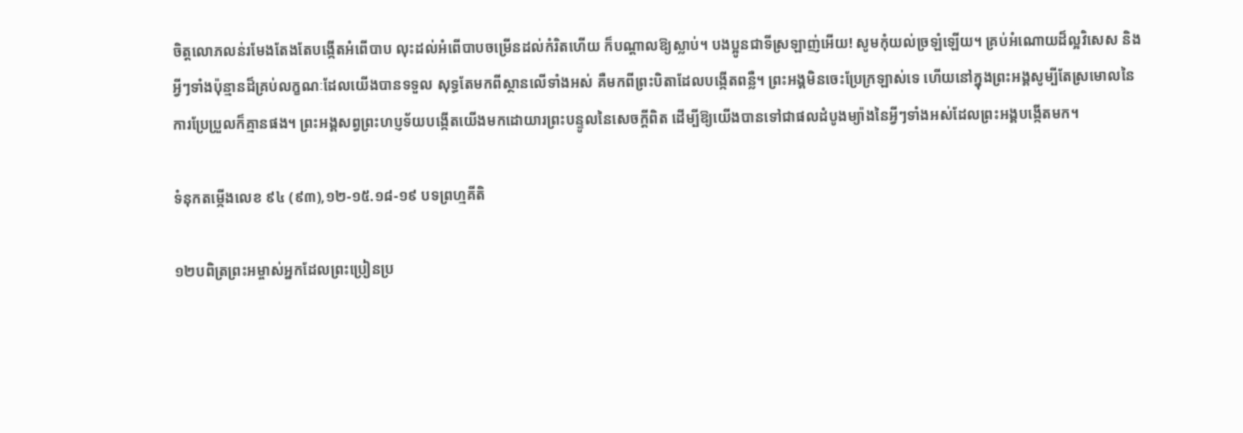ចិត្តលោភលន់រមែងតែងតែបង្កើតអំពើបាប លុះដល់អំពើបាបចម្រើនដល់កំរិតហើយ ក៏បណ្តាលឱ្យស្លាប់។ បងប្អូនជាទីស្រឡាញ់អើយ! សូមកុំយល់ច្រឡំឡើយ។ គ្រប់អំណោយដ៏ល្អវិសេស និងអ្វីៗទាំងប៉ុន្មានដ៏គ្រប់លក្ខណៈដែលយើងបានទទួល សុទ្ធតែមកពីស្ថានលើទាំងអស់ គឺមកពីព្រះបិតាដែលបង្កើតពន្លឺ។ ព្រះអង្គមិនចេះប្រែក្រឡាស់ទេ ហើយនៅក្នុងព្រះអង្គសូម្បីតែស្រមោលនៃការប្រែប្រួលក៏គ្មានផង។ ព្រះអង្គសព្វព្រះហប្ញទ័យបង្កើតយើងមកដោយារព្រះបន្ទូលនៃសេចក្តីពិត ដើម្បីឱ្យយើងបានទៅជាផលដំបូងម្យ៉ាងនៃអ្វីៗទាំងអស់ដែលព្រះអង្គបង្កើតមក។

ទំនុកតម្កើងលេខ ៩៤ (៩៣),១២-១៥.១៨-១៩ បទព្រហ្មគីតិ

១២បពិត្រព្រះអម្ចាស់អ្នកដែលព្រះប្រៀនប្រ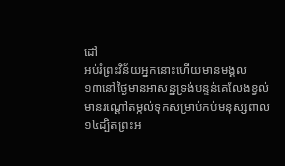ដៅ
អប់រំព្រះវិន័យអ្នកនោះហើយមានមង្គល
១៣នៅថ្ងៃមានអាសន្នទ្រង់បន្ទន់គេលែងខ្វល់
មានរណ្តៅតម្កល់ទុកសម្រាប់កប់មនុស្សពាល
១៤ដ្បិតព្រះអ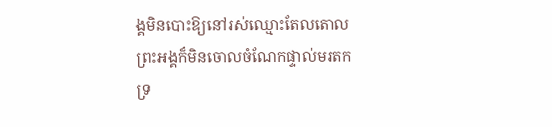ង្គមិនបោះឱ្យនៅរស់ឈ្មោះតែលតោល
ព្រះអង្គក៏មិនចោលចំណែកផ្ទាល់មរតកទ្រ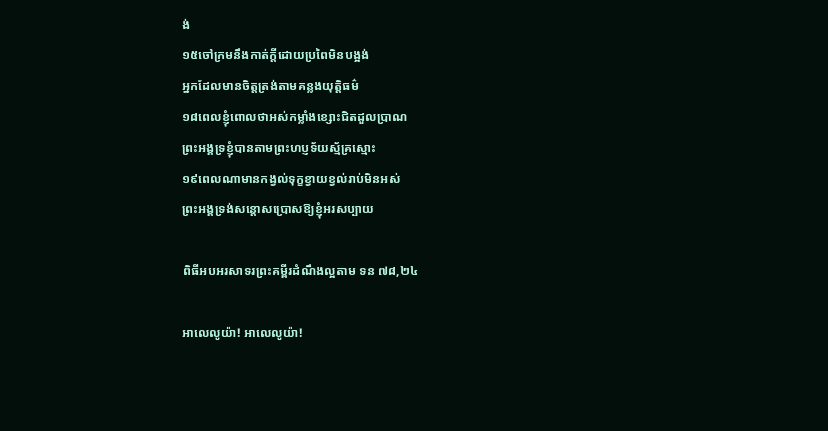ង់
១៥ចៅក្រមនឹងកាត់ក្តីដោយប្រពៃមិនបង្អង់
អ្នកដែលមានចិត្តត្រង់តាមគន្លងយុត្តិធម៌
១៨ពេលខ្ញុំពោលថាអស់កម្លាំងខ្សោះជិតដួលប្រាណ
ព្រះអង្គទ្រខ្ញុំបានតាមព្រះហប្ញទ័យស្ម័គ្រស្មោះ
១៩ពេលណាមានកង្វល់ទុក្ខខ្វាយខ្វល់រាប់មិនអស់
ព្រះអង្គទ្រង់សន្តោសប្រោសឱ្យខ្ញុំអរសប្បាយ

ពិធីអបអរសាទរព្រះគម្ពីរដំណឹងល្អតាម ទន ៧៨,២៤

អាលេលូយ៉ា! អាលេលូយ៉ា!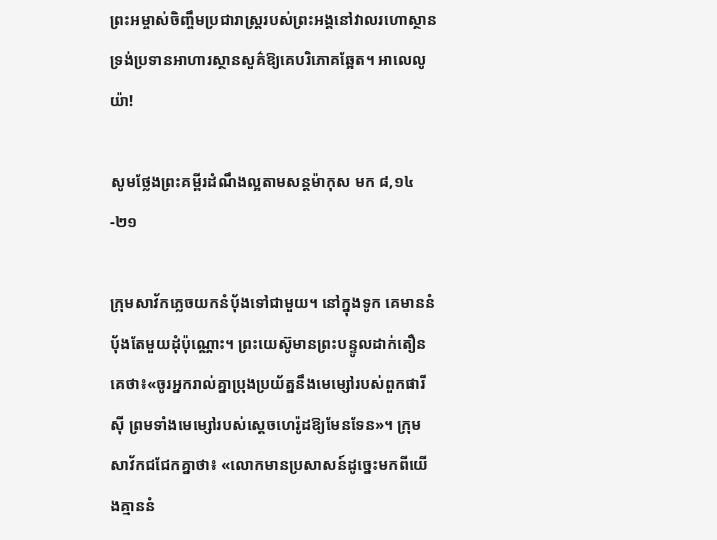ព្រះអម្ចាស់ចិញ្ចឹមប្រជារាស្រ្តរបស់ព្រះអង្គនៅវាលរហោស្ថាន ទ្រង់ប្រទានអាហារស្ថានសួគ៌ឱ្យគេបរិភោគឆ្អែត។ អាលេលូយ៉ា!

សូមថ្លែងព្រះគម្ពីរដំណឹងល្អតាមសន្តម៉ាកុស មក ៨,១៤-២១

ក្រុមសាវ័កភ្លេចយកនំប័ុងទៅជាមួយ។ នៅក្នុងទូក គេមាននំប័ុងតែមួយដុំប៉ុណ្ណោះ។ ព្រះយេស៊ូមានព្រះបន្ទូលដាក់តឿនគេថា៖«ចូរអ្នករាល់គ្នាប្រុងប្រយ័ត្ននឹងមេម្សៅរបស់ពួកផារីស៊ី ព្រមទាំងមេម្សៅរបស់ស្តេចហេរ៉ូដឱ្យមែនទែន»។ ក្រុមសាវ័កជជែកគ្នាថា៖ «លោកមានប្រសាសន៍ដូច្នេះមកពីយើងគ្មាននំ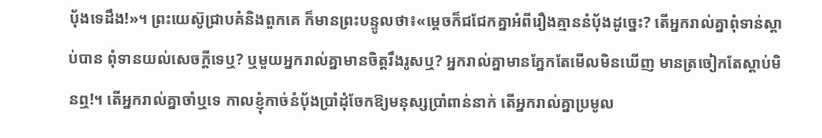ប័ុងទេដឹង!»។ ព្រះយេស៊ូជ្រាបគំនិងពួកគេ ក៏មានព្រះបន្ទូលថា៖«ម្តេចក៏ជជែកគ្នាអំពីរឿងគ្មាននំប័ុងដូច្នេះ? តើអ្នករាល់គ្នាពុំទាន់ស្តាប់បាន ពុំទានយល់សេចក្តីទេឬ? ឬមួយអ្នករាល់គ្នាមានចិត្តរឹងរូសឬ? អ្នករាល់គ្នាមានភ្នែកតែមើលមិនឃើញ មានត្រចៀកតែស្តាប់មិនឮ!។ តើអ្នករាល់គ្នាចាំឬទេ កាលខ្ញុំកាច់នំប័ុងប្រាំដុំចែកឱ្យមនុស្សប្រាំពាន់នាក់ តើអ្នករាល់គ្នាប្រមូល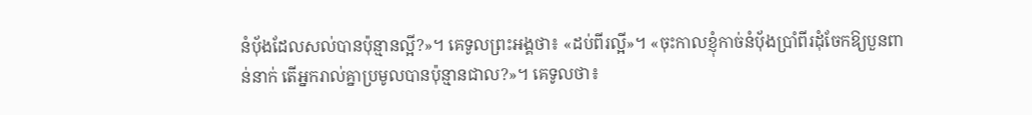នំប័ុងដែលសល់បានប៉ុន្មានល្អី?»។ គេទូលព្រះអង្គថា៖ «ដប់ពីរល្អី»។ «ចុះកាលខ្ញុំកាច់នំប័ុងប្រាំពីរដុំចែកឱ្យបួនពាន់នាក់ តើអ្នករាល់គ្នាប្រមូលបានប៉ុន្មានជាល?»។ គេទូលថា៖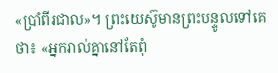«ប្រាំពីរជាល»។ ព្រះយេស៊ូមានព្រះបន្ទូលទៅគេថា៖ «អ្នករាល់គ្នានៅតែពុំ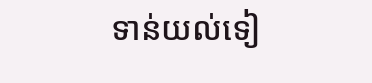ទាន់យល់ទៀ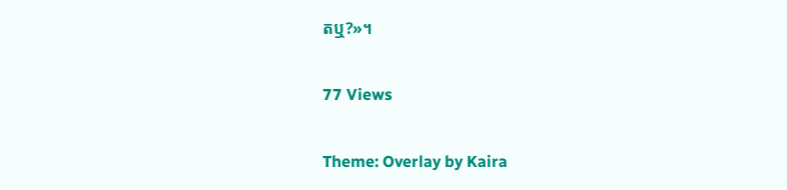តឬ?»។

77 Views

Theme: Overlay by Kaira